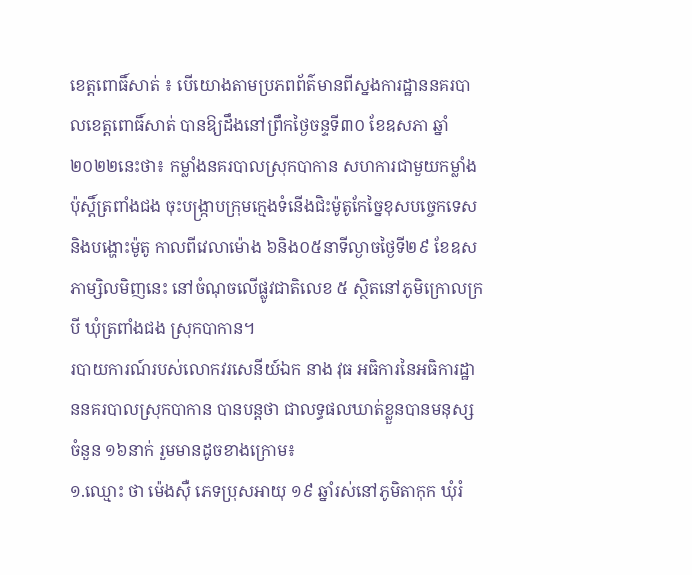ខេត្តពោធិ៍សាត់ ៖ បើយោងតាមប្រភពព័ត៌មានពីស្នងការដ្ឋាននគរបាលខេត្តពោធិ៍សាត់ បានឱ្យដឹងនៅព្រឹកថ្ងៃចន្ទទី៣០ ខែឧសភា ឆ្នាំ២០២២នេះថា៖ កម្លាំងនគរបាលស្រុកបាកាន សហការជាមួយកម្លាំងប៉ុស្តិ៍ត្រពាំងជង ចុះបង្ក្រាបក្រុមក្មេងទំនើងជិះម៉ូតូកែច្នៃខុសបច្ចេកទេសនិងបង្ហោះម៉ូតូ កាលពីវេលាម៉ោង ៦និង០៥នាទីល្ងាចថ្ងៃទី២៩ ខែឧសភាម្សិលមិញនេះ នៅចំណុចលើផ្លូវជាតិលេខ ៥ ស្ថិតនៅភូមិក្រោលក្របី ឃុំត្រពាំងជង ស្រុកបាកាន។
របាយការណ៍របស់លោកវរសេនីយ៍ឯក នាង វុធ អធិការនៃអធិការដ្ឋាននគរបាលស្រុកបាកាន បានបន្តថា ជាលទ្ធផលឃាត់ខ្លួនបានមនុស្សចំនួន ១៦នាក់ រួមមានដូចខាងក្រោម៖
១.ឈ្មោះ ថា ម៉េងស៊ឺ ភេទប្រុសអាយុ ១៩ ឆ្នាំរស់នៅភូមិតាកុក ឃុំរំ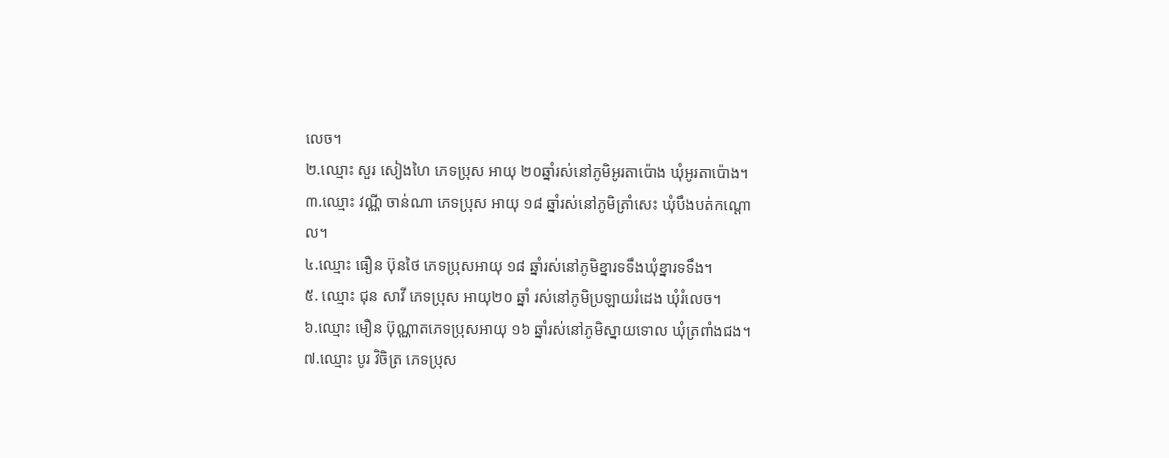លេច។
២.ឈ្មោះ សួរ សៀងហៃ ភេទប្រុស អាយុ ២០ឆ្នាំរស់នៅភូមិអូរតាប៉ោង ឃុំអូរតាប៉ោង។
៣.ឈ្មោះ វណ្ណី ចាន់ណា ភេទប្រុស អាយុ ១៨ ឆ្នាំរស់នៅភូមិត្រាំសេះ ឃុំបឹងបត់កណ្ដោល។
៤.ឈ្មោះ ធឿន ប៊ុនថៃ ភេទប្រុសអាយុ ១៨ ឆ្នាំរស់នៅភូមិខ្នារទទឹងឃុំខ្នារទទឹង។
៥. ឈ្មោះ ជុន សាវី ភេទប្រុស អាយុ២០ ឆ្នាំ រស់នៅភូមិប្រឡាយរំដេង ឃុំរំលេច។
៦.ឈ្មោះ មឿន ប៊ុណ្ណាតភេទប្រុសអាយុ ១៦ ឆ្នាំរស់នៅភូមិស្នាយទោល ឃុំត្រពាំងជង។
៧.ឈ្មោះ បូរ វិចិត្រ ភេទប្រុស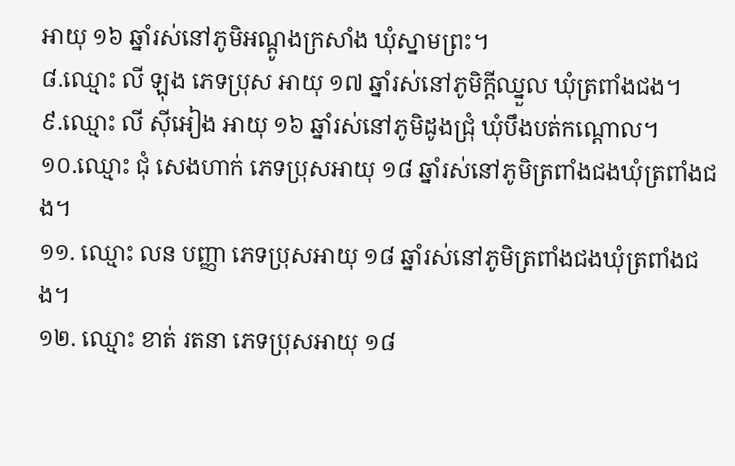អាយុ ១៦ ឆ្នាំរស់នៅភូមិអណ្ដូងក្រសាំង ឃុំស្នាមព្រះ។
៨.ឈ្មោះ លី ឡុង ភេទប្រុស អាយុ ១៧ ឆ្នាំរស់នៅភូមិក្ដីឈ្នួល ឃុំត្រពាំងជង។
៩.ឈ្មោះ លី សុីអៀង អាយុ ១៦ ឆ្នាំរស់នៅភូមិដូងជ្រុំ ឃុំបឹងបត់កណ្ដោល។
១០.ឈ្មោះ ជុំ សេងហាក់ ភេទប្រុសអាយុ ១៨ ឆ្នាំរស់នៅភូមិត្រពាំងជងឃុំត្រពាំងជង។
១១. ឈ្មោះ លន បញ្ញា ភេទប្រុសអាយុ ១៨ ឆ្នាំរស់នៅភូមិត្រពាំងជងឃុំត្រពាំងជង។
១២. ឈ្មោះ ខាត់ រតនា ភេទប្រុសអាយុ ១៨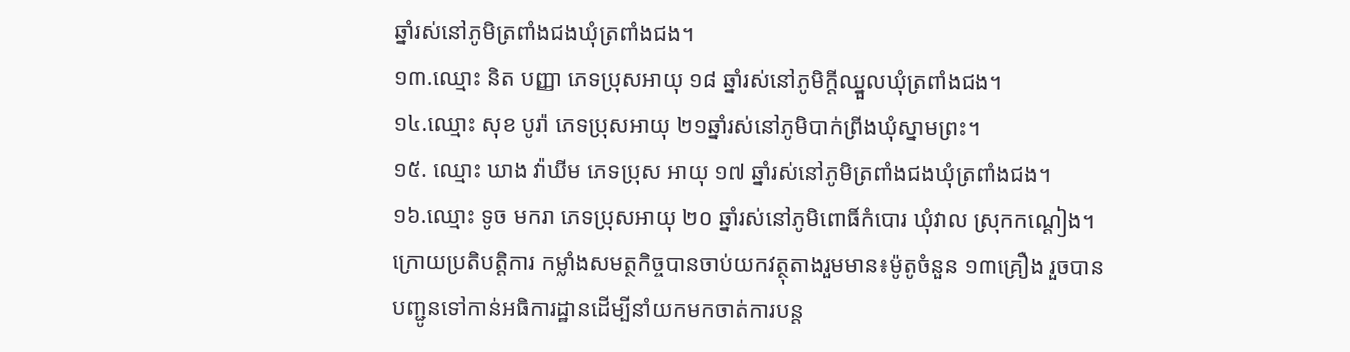ឆ្នាំរស់នៅភូមិត្រពាំងជងឃុំត្រពាំងជង។
១៣.ឈ្មោះ និត បញ្ញា ភេទប្រុសអាយុ ១៨ ឆ្នាំរស់នៅភូមិក្ដីឈ្នួលឃុំត្រពាំងជង។
១៤.ឈ្មោះ សុខ បូរ៉ា ភេទប្រុសអាយុ ២១ឆ្នាំរស់នៅភូមិបាក់ព្រីងឃុំស្នាមព្រះ។
១៥. ឈ្មោះ ឃាង វ៉ាឃីម ភេទប្រុស អាយុ ១៧ ឆ្នាំរស់នៅភូមិត្រពាំងជងឃុំត្រពាំងជង។
១៦.ឈ្មោះ ទូច មករា ភេទប្រុសអាយុ ២០ ឆ្នាំរស់នៅភូមិពោធិ៍កំបោរ ឃុំវាល ស្រុកកណ្ដៀង។
ក្រោយប្រតិបត្តិការ កម្លាំងសមត្ថកិច្ចបានចាប់យកវត្ថុតាងរួមមាន៖ម៉ូតូចំនួន ១៣គ្រឿង រួចបានបញ្ជូនទៅកាន់អធិការដ្ឋានដើម្បីនាំយកមកចាត់ការបន្ត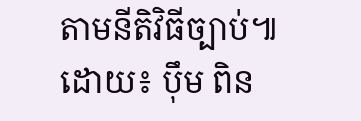តាមនីតិវិធីច្បាប់៕
ដោយ៖ ប៉ឹម ពិន